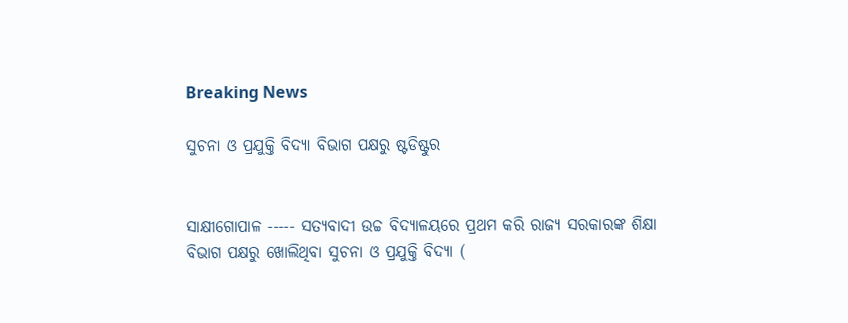Breaking News

ସୁଚନା ଓ ପ୍ରଯୁକ୍ତି ବିଦ୍ୟା ବିଭାଗ ପକ୍ଷରୁ ଷ୍ଟଡିଷ୍ଟୁର


ସାକ୍ଷୀଗୋପାଳ ----- ସତ୍ୟବାଦୀ ଉଚ୍ଚ ବିଦ୍ୟାଳୟରେ ପ୍ରଥମ କରି ରାଜ୍ୟ ସରକାରଙ୍କ ଶିକ୍ଷା ବିଭାଗ ପକ୍ଷରୁ ଖୋଲିଥିବା ସୁଚନା ଓ ପ୍ରଯୁକ୍ତି ବିଦ୍ୟା (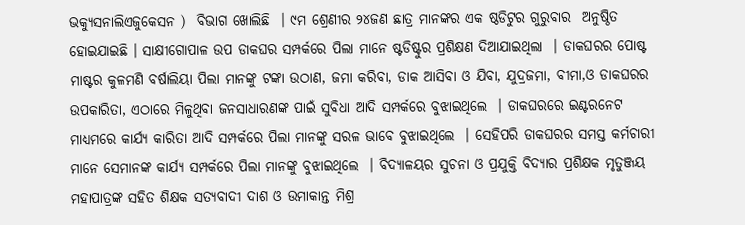ଭକ୍ୟୁସନାଲିଏଜୁକେସନ )  ବିଭାଗ ଖୋଲିଛି  । ୯ମ ଶ୍ରେଣୀର ୨୪ଜଣ ଛାତ୍ର ମାନଙ୍କର ଏକ ଷ୍ଠଡିଟୁର ଗୁରୁବାର  ଅନୁଷ୍ଠିତ ହୋଇଯାଇଛି । ସାକ୍ଷୀଗୋପାଳ ଉପ ଡାକଘର ସମ୍ପର୍କରେ ପିଲା ମାନେ ଷ୍ଟଡିଷ୍ଟୁର ପ୍ରଶିକ୍ଷଣ ଦିଆଯାଇଥିଲା  । ଡାକଘରର ପୋଷ୍ଟ ମାଷ୍ଟର କୁଳମଣି ବର୍ଷାଲିୟା ପିଲା ମାନଙ୍କୁ ଟଙ୍କା ଉଠାଣ, ଜମା କରିବା, ଡାକ ଆସିବା ଓ ଯିବା, ଯୁଦ୍ରଜମା, ବୀମା,ଓ ଡାକଘରର ଉପକାରିତା, ଏଠାରେ ମିଳୁଥିବା ଜନସାଧାରଣଙ୍କ ପାଇଁ ସୁବିଧା ଆଦି ସମ୍ପର୍କରେ ବୁଝାଇଥିଲେ  । ଡାକଘରରେ ଇଣ୍ଟରନେଟ ମାଧ୍ୟମରେ କାର୍ଯ୍ୟ କାରିତା ଆଦି ସମ୍ପର୍କରେ ପିଲା ମାନଙ୍କୁ ସରଳ ଭାବେ ବୁଝାଇଥିଲେ  । ସେହିପରି ଡାକଘରର ସମସ୍ତ କର୍ମଚାରୀ ମାନେ ସେମାନଙ୍କ କାର୍ଯ୍ୟ ସମ୍ପର୍କରେ ପିଲା ମାନଙ୍କୁ ବୁଝାଇଥିଲେ  । ବିଦ୍ୟାଳୟର ସୁଚନା ଓ ପ୍ରଯୁକ୍ତି ବିଦ୍ୟାର ପ୍ରଶିକ୍ଷକ ମୃତୁଞ୍ଜୟ ମହାପାତ୍ରଙ୍କ ସହିତ ଶିକ୍ଷକ ସତ୍ୟବାଦୀ ଦାଶ ଓ ଉମାକାନ୍ତ ମିଶ୍ର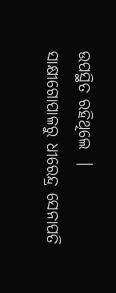ଉପସ୍ଥିତ ରହିଥିଲେ  ।
ସାକ୍ଷୀଗୋପାଳରୁ ଧୀରେନ୍ଦ୍ର ସେନାପତି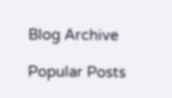Blog Archive

Popular Posts